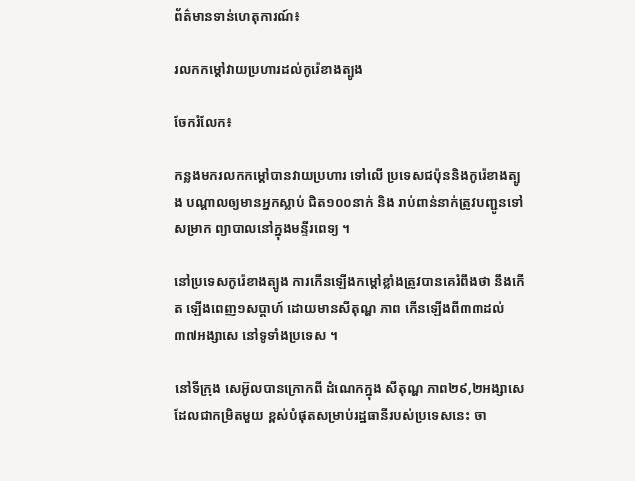ព័ត៌មានទាន់ហេតុការណ៍៖

រលកកម្តៅវាយប្រហារដល់កូរ៉េខាងត្បូង

ចែករំលែក៖

កន្លងមករលកកម្តៅបានវាយប្រហារ ទៅលើ ប្រទេសជប៉ុននិងកូរ៉េខាងត្បូង បណ្តាលឲ្យមានអ្នកស្លាប់ ជិត១០០នាក់ និង រាប់ពាន់នាក់ត្រូវបញ្ជូនទៅសម្រាក ព្យាបាលនៅក្នុងមន្ទីរពេទ្យ ។

នៅប្រទេសកូរ៉េខាងត្បូង ការកើនឡើងកម្តៅខ្លាំងត្រូវបានគេរំពឹងថា នឹងកើត ឡើងពេញ១សប្តាហ៍ ដោយមានសីតុណ្ហ ភាព កើនឡើងពី៣៣ដល់ ៣៧អង្សាសេ នៅទូទាំងប្រទេស ។

នៅទីក្រុង សេអ៊ូលបានក្រោកពី ដំណេកក្នុង សីតុណ្ហ ភាព២៩,២អង្សាសេ ដែលជាកម្រិតមួយ ខ្ពស់បំផុតសម្រាប់រដ្ឋធានីរបស់ប្រទេសនេះ ចា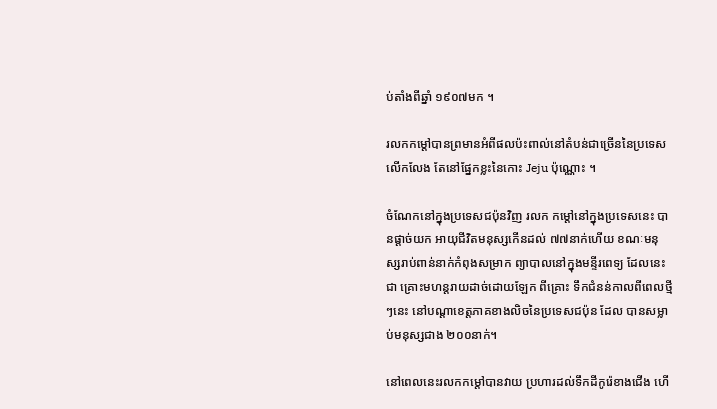ប់តាំងពីឆ្នាំ ១៩០៧មក ។

រលកកម្តៅបានព្រមានអំពីផលប៉ះពាល់នៅតំបន់ជាច្រើននៃប្រទេស លើកលែង តែនៅផ្នែកខ្លះនៃកោះ Jeju ប៉ុណ្ណោះ ។

ចំណែកនៅក្នុងប្រទេសជប៉ុនវិញ រលក កម្ដៅនៅក្នុងប្រទេសនេះ បានផ្ដាច់យក អាយុជីវិតមនុស្សកើនដល់ ៧៧នាក់ហើយ ខណៈមនុស្សរាប់ពាន់នាក់កំពុងសម្រាក ព្យាបាលនៅក្នុងមន្ទីរពេទ្យ ដែលនេះជា គ្រោះមហន្តរាយដាច់ដោយឡែក ពីគ្រោះ ទឹកជំនន់កាលពីពេលថ្មីៗនេះ នៅបណ្តាខេត្តភាគខាងលិចនៃប្រទេសជប៉ុន ដែល បានសម្លាប់មនុស្សជាង ២០០នាក់។

នៅពេលនេះរលកកម្តៅបានវាយ ប្រហារដល់ទឹកដីកូរ៉េខាងជើង ហើ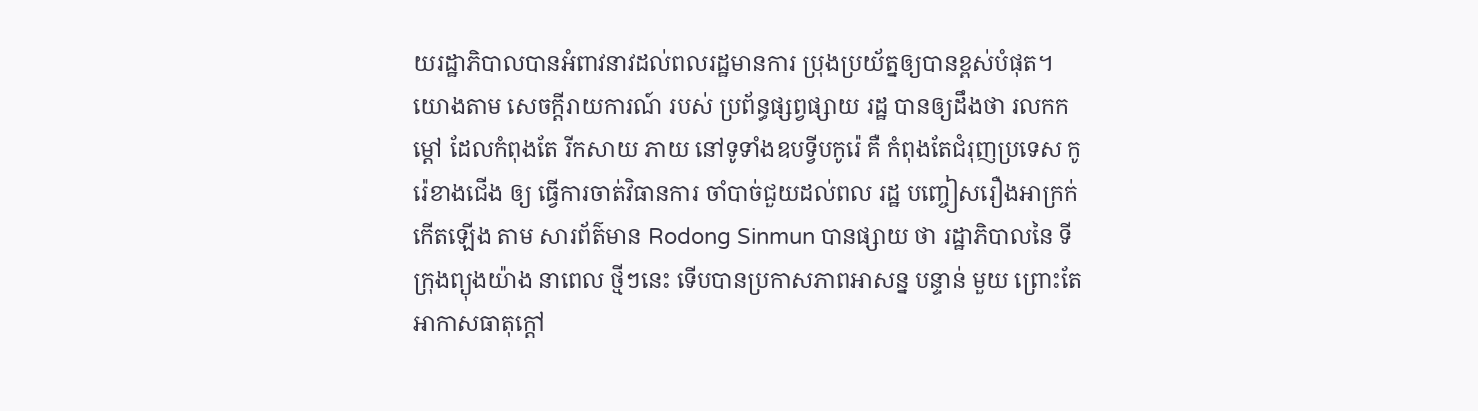យរដ្ឋាភិបាលបានអំពាវនាវដល់ពលរដ្ឋមានការ ប្រុងប្រយ័ត្នឲ្យបានខ្ពស់បំផុត។ យោងតាម សេចក្តីរាយការណ៍ របស់ ប្រព័ន្ធផ្សព្វផ្សាយ រដ្ឋ បានឲ្យដឹងថា រលកកម្តៅ ដែលកំពុងតែ រីកសាយ ភាយ នៅទូទាំងឧបទ្វីបកូរ៉េ គឺ កំពុងតែជំរុញប្រទេស កូរ៉េខាងជើង ឲ្យ ធ្វើការចាត់វិធានការ ចាំបាច់ជួយដល់ពល រដ្ឋ បញ្ចៀសរឿងអាក្រក់កើតឡើង តាម សារព័ត៌មាន Rodong Sinmun បានផ្សាយ ថា រដ្ឋាភិបាលនៃ ទីក្រុងព្យុងយ៉ាង នាពេល ថ្មីៗនេះ ទើបបានប្រកាសភាពអាសន្ន បន្ទាន់ មួយ ព្រោះតែអាកាសធាតុក្តៅ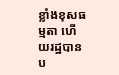ខ្លាំងខុសធម្មតា ហើយរដ្ឋបានប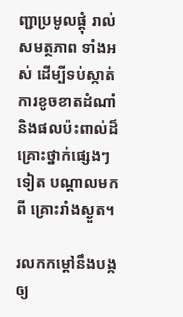ញ្ជាប្រមូលផ្តុំ រាល់សមត្ថភាព ទាំងអស់ ដើម្បីទប់ស្កាត់ ការខូចខាតដំណាំ និងផលប៉ះពាល់ដ៏ គ្រោះថ្នាក់ផ្សេងៗទៀត បណ្ដាលមកពី គ្រោះរាំងស្ងួត។

រលកកម្តៅនឹងបង្កឲ្យ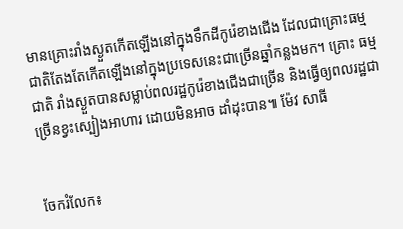មានគ្រោះរាំងស្ងួតកើតឡើងនៅក្នុងទឹកដីកូរ៉េខាងជើង ដែលជាគ្រោះធម្មជាតិតែងតែកើតឡើងនៅក្នុងប្រទេសនេះជាច្រើនឆ្នាំកន្លងមក។ គ្រោះ ធម្មជាតិ រាំងស្ងួតបានសម្លាប់ពលរដ្ឋកូរ៉េខាងជើងជាច្រើន និងធ្វើឲ្យពលរដ្ឋជាច្រើនខ្វះស្បៀងអាហារ ដោយមិនអាច ដាំដុះបាន៕ ម៉ែវ សាធី


ចែករំលែក៖